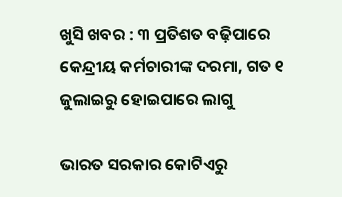ଖୁସି ଖବର : ୩ ପ୍ରତିଶତ ବଢ଼ିପାରେ କେନ୍ଦ୍ରୀୟ କର୍ମଚାରୀଙ୍କ ଦରମା, ଗତ ୧ ଜୁଲାଇରୁ ହୋଇପାରେ ଲାଗୁ

ଭାରତ ସରକାର କୋଟିଏରୁ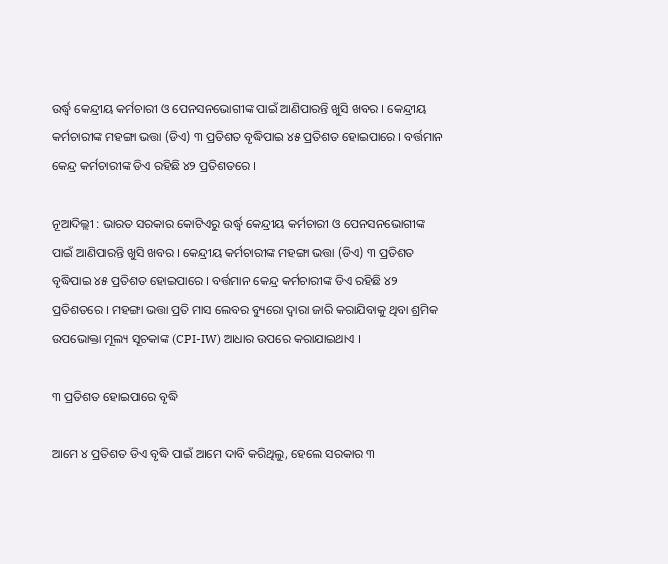ଉର୍ଦ୍ଧ୍ୱ କେନ୍ଦ୍ରୀୟ କର୍ମଚାରୀ ଓ ପେନସନଭୋଗୀଙ୍କ ପାଇଁ ଆଣିପାରନ୍ତି ଖୁସି ଖବର । କେନ୍ଦ୍ରୀୟ କର୍ମଚାରୀଙ୍କ ମହଙ୍ଗା ଭତ୍ତା (ଡିଏ) ୩ ପ୍ରତିଶତ ବୃଦ୍ଧିପାଇ ୪୫ ପ୍ରତିଶତ ହୋଇପାରେ । ବର୍ତ୍ତମାନ କେନ୍ଦ୍ର କର୍ମଚାରୀଙ୍କ ଡିଏ ରହିଛି ୪୨ ପ୍ରତିଶତରେ ।

ନୂଆଦିଲ୍ଲୀ : ଭାରତ ସରକାର କୋଟିଏରୁ ଉର୍ଦ୍ଧ୍ୱ କେନ୍ଦ୍ରୀୟ କର୍ମଚାରୀ ଓ ପେନସନଭୋଗୀଙ୍କ ପାଇଁ ଆଣିପାରନ୍ତି ଖୁସି ଖବର । କେନ୍ଦ୍ରୀୟ କର୍ମଚାରୀଙ୍କ ମହଙ୍ଗା ଭତ୍ତା (ଡିଏ) ୩ ପ୍ରତିଶତ ବୃଦ୍ଧିପାଇ ୪୫ ପ୍ରତିଶତ ହୋଇପାରେ । ବର୍ତ୍ତମାନ କେନ୍ଦ୍ର କର୍ମଚାରୀଙ୍କ ଡିଏ ରହିଛି ୪୨ ପ୍ରତିଶତରେ । ମହଙ୍ଗା ଭତ୍ତା ପ୍ରତି ମାସ ଲେବର ବ୍ୟୁରୋ ଦ୍ୱାରା ଜାରି କରାଯିବାକୁ ଥିବା ଶ୍ରମିକ ଉପଭୋକ୍ତା ମୂଲ୍ୟ ସୂଚକାଙ୍କ (CPI-IW) ଆଧାର ଉପରେ କରାଯାଇଥାଏ ।

୩ ପ୍ରତିଶତ ହୋଇପାରେ ବୃଦ୍ଧି

ଆମେ ୪ ପ୍ରତିଶତ ଡିଏ ବୃଦ୍ଧି ପାଇଁ ଆମେ ଦାବି କରିଥିଲୁ, ହେଲେ ସରକାର ୩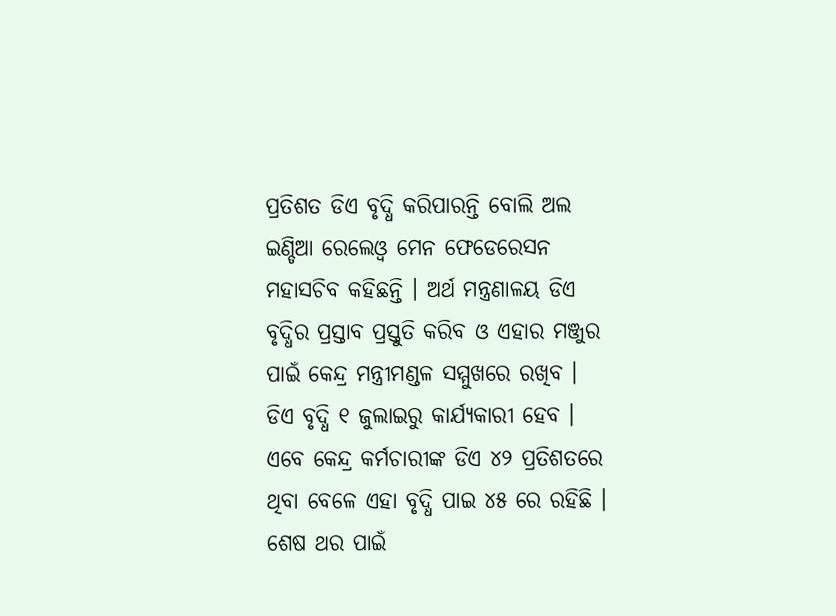ପ୍ରତିଶତ ଡିଏ ବୃଦ୍ଧି କରିପାରନ୍ତି ବୋଲି ଅଲ ଇଣ୍ଡିଆ ରେଲେଓ୍ଵ ମେନ ଫେଡେରେସନ ମହାସଚିବ କହିଛନ୍ତି । ଅର୍ଥ ମନ୍ତ୍ରଣାଳୟ ଡିଏ ବୃଦ୍ଧିର ପ୍ରସ୍ତାବ ପ୍ରସ୍ତୁତି କରିବ ଓ ଏହାର ମଞ୍ଜୁର ପାଇଁ କେନ୍ଦ୍ର ମନ୍ତ୍ରୀମଣ୍ଡଳ ସମ୍ମୁଖରେ ରଖିବ । ଡିଏ ବୃଦ୍ଧି ୧ ଜୁଲାଇରୁ କାର୍ଯ୍ୟକାରୀ ହେବ । ଏବେ କେନ୍ଦ୍ର କର୍ମଚାରୀଙ୍କ ଡିଏ ୪୨ ପ୍ରତିଶତରେ ଥିବା ବେଳେ ଏହା ବୃଦ୍ଧି ପାଇ ୪୫ ରେ ରହିଛି । ଶେଷ ଥର ପାଇଁ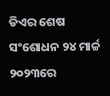ଡିଏର ଶେଷ ସଂଶୋଧନ ୨୪ ମାର୍ଚ୍ଚ ୨୦୨୩ରେ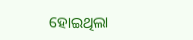ହୋଇଥିଲା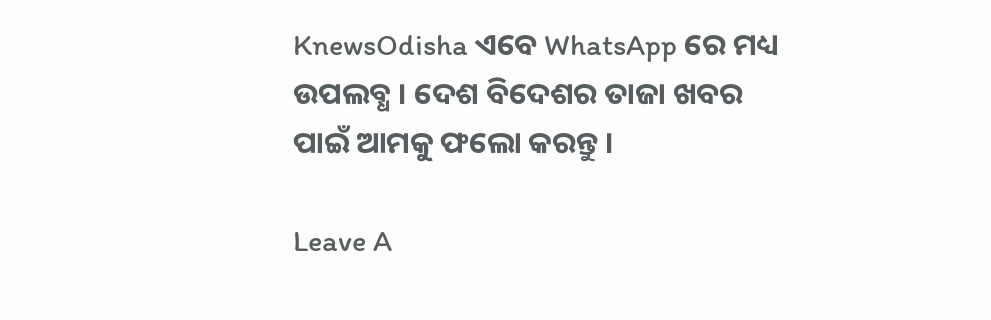KnewsOdisha ଏବେ WhatsApp ରେ ମଧ୍ୟ ଉପଲବ୍ଧ । ଦେଶ ବିଦେଶର ତାଜା ଖବର ପାଇଁ ଆମକୁ ଫଲୋ କରନ୍ତୁ ।

Leave A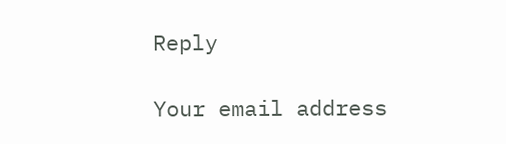Reply

Your email address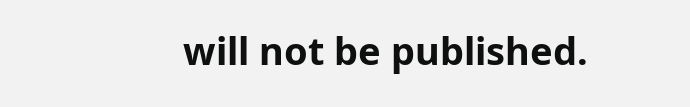will not be published.